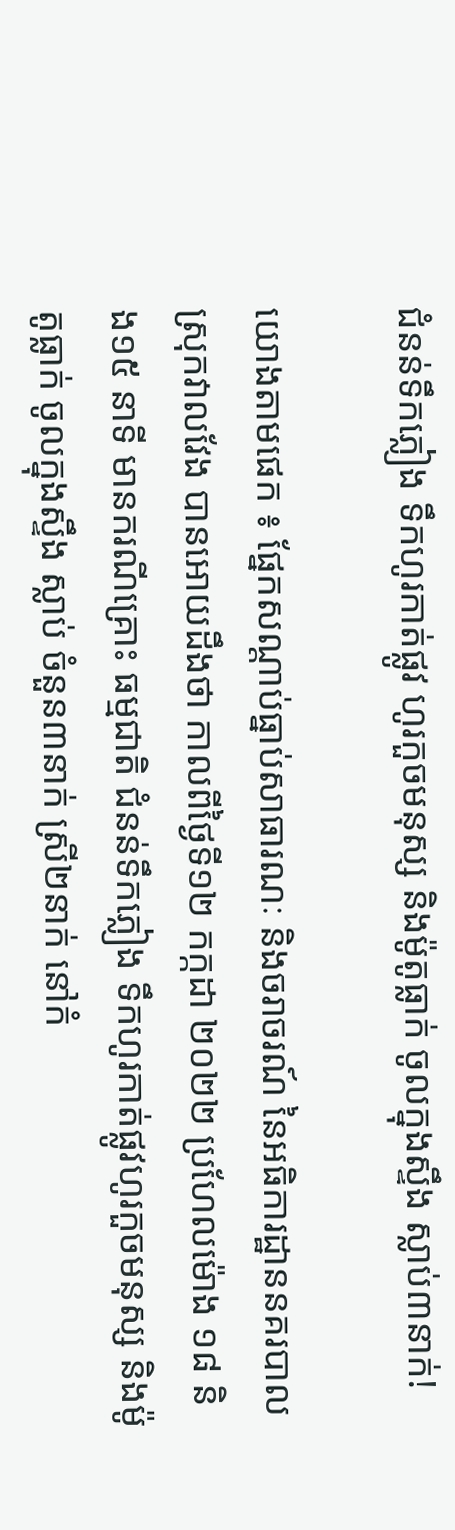ជំនន់ទឹកភ្លៀង ទឹកហូរកាត់ផ្លូវ ហូរកួចមនុស្ស និងម៉ូតូធ្លាក់ ចូលក្នុងស្ទឹង ស្លាប់៣នាក់!

យោងតាមផេក ៖ ផ្នែកសណ្ដាប់ធ្នាប់សាធារណៈ និងចរាចរណ៍ នៃអធិការដ្ឋាននគរបាលស្រុកវាលវែង បានអោយដឹងថា កាលពីថ្ងៃទី១២ កក្កដា ២០២២ ប្រហែលម៉ោង ១៨ និង១៥ នាទី មានករណីគ្រោះ ធម្មជាតិ ជំនន់ទឹកភ្លៀង ទឹកហូរកាត់ផ្លូវហូរកួចមនុស្ស និងម៉ូតូធ្លាក់ ចូលក្នុងស្ទឹង ស្លាប់ ចំនួន៣នាក់ ស្រី២នាក់ នៅកំ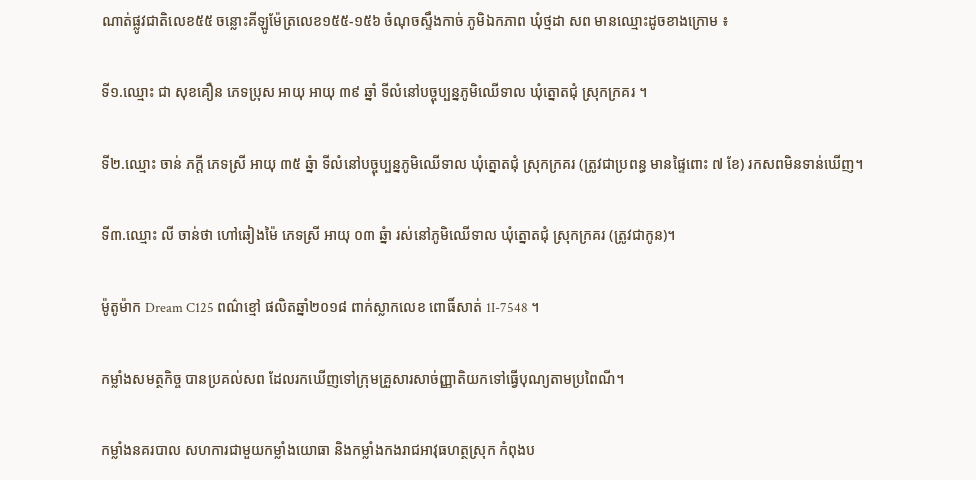ណាត់ផ្លូវជាតិលេខ៥៥ ចន្លោះគីឡូម៉ែត្រលេខ១៥៥-១៥៦ ចំណុចស្ទឹងកាច់ ភូមិឯកភាព ឃុំថ្មដា សព មានឈ្មោះដូចខាងក្រោម ៖

ទី១.ឈ្មោះ ជា សុខគឿន ភេទប្រុស អាយុ អាយុ ៣៩ ឆ្នាំ ទីលំនៅបច្ចុប្បន្នភូមិឈេីទាល ឃុំត្នោតជុំ ស្រុកក្រគរ ។

ទី២.ឈ្មោះ ចាន់ ភក្តី ភេទស្រី អាយុ ៣៥ ឆ្នំា ទីលំនៅបច្ចុប្បន្នភូមិឈើទាល ឃុំត្នោតជុំ ស្រុកក្រគរ (ត្រូវជាប្រពន្ធ មានផ្ទៃពោះ ៧ ខែ) រកសពមិនទាន់ឃើញ។

ទី៣.ឈ្មោះ លី ចាន់ថា ហៅឆៀងម៉ៃ ភេទស្រី អាយុ ០៣ ឆ្នំា រស់នៅភូមិឈើទាល ឃុំត្នោតជុំ ស្រុកក្រគរ (ត្រូវជាកូន)។

ម៉ូតូម៉ាក Dream C125 ពណ៌ខ្មៅ ផលិតឆ្នាំ២០១៨ ពាក់ស្លាកលេខ ពោធិ៍សាត់ 1I-7548 ។

កម្លាំងសមត្ថកិច្ច បានប្រគល់សព ដែលរកឃើញទៅក្រុមគ្រួសារសាច់ញ្ញាតិយកទៅធ្វើបុណ្យតាមប្រពៃណី។

កម្លាំងនគរបាល សហការជាមួយកម្លាំងយោធា និងកម្លាំងកងរាជអាវុធហត្ថស្រុក កំពុងប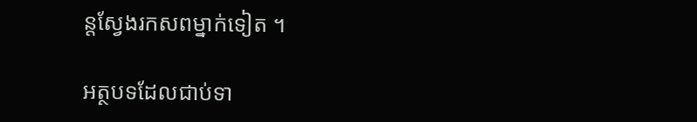ន្តស្វែងរកសពម្នាក់ទៀត ។

អត្ថបទដែលជាប់ទា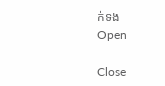ក់ទង
Open

Close